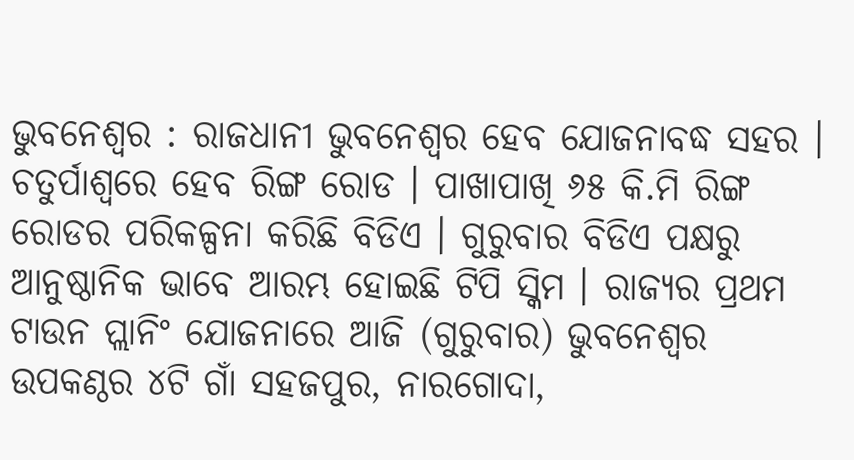ଭୁବନେଶ୍ୱର : ରାଜଧାନୀ ଭୁବନେଶ୍ୱର ହେବ ଯୋଜନାବଦ୍ଧ ସହର । ଚତୁର୍ପାଶ୍ୱରେ ହେବ ରିଙ୍ଗ ରୋଡ । ପାଖାପାଖି ୬୫ କି.ମି ରିଙ୍ଗ ରୋଡର ପରିକଳ୍ପନା କରିଛି ବିଡିଏ । ଗୁରୁବାର ବିଡିଏ ପକ୍ଷରୁ ଆନୁଷ୍ଠାନିକ ଭାବେ ଆରମ୍ଭ ହୋଇଛି ଟିପି ସ୍କିମ । ରାଜ୍ୟର ପ୍ରଥମ ଟାଉନ ପ୍ଲାନିଂ ଯୋଜନାରେ ଆଜି (ଗୁରୁବାର) ଭୁବନେଶ୍ବର ଉପକଣ୍ଠର ୪ଟି ଗାଁ ସହଜପୁର, ନାରଗୋଦା,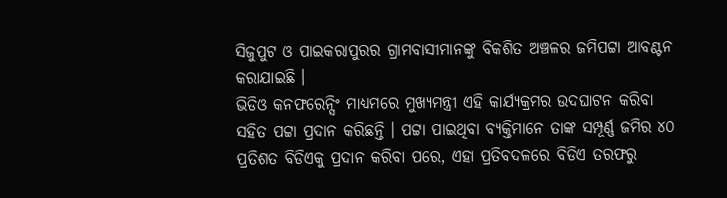ସିଜୁପୁଟ ଓ ପାଇକରାପୁରର ଗ୍ରାମବାସୀମାନଙ୍କୁ ବିକଶିତ ଅଞ୍ଚଳର ଜମିପଟ୍ଟା ଆବଣ୍ଟନ କରାଯାଇଛି ।
ଭିଡିଓ କନଫରେନ୍ସିଂ ମାଧ୍ୟମରେ ମୁଖ୍ୟମନ୍ତ୍ରୀ ଏହି କାର୍ଯ୍ୟକ୍ରମର ଉଦଘାଟନ କରିବା ସହିତ ପଟ୍ଟା ପ୍ରଦାନ କରିଛନ୍ତି । ପଟ୍ଟା ପାଇଥିବା ବ୍ୟକ୍ତିମାନେ ତାଙ୍କ ସମ୍ପୂର୍ଣ୍ଣ ଜମିର ୪୦ ପ୍ରତିଶତ ବିଡିଏକୁ ପ୍ରଦାନ କରିବା ପରେ, ଏହା ପ୍ରତିବଦଳରେ ବିଡିଏ ତରଫରୁ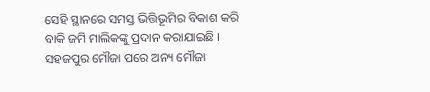ସେହି ସ୍ଥାନରେ ସମସ୍ତ ଭିତ୍ତିଭୂମିର ବିକାଶ କରି ବାକି ଜମି ମାଲିକଙ୍କୁ ପ୍ରଦାନ କରାଯାଇଛି । ସହଜପୁର ମୌଜା ପରେ ଅନ୍ୟ ମୌଜା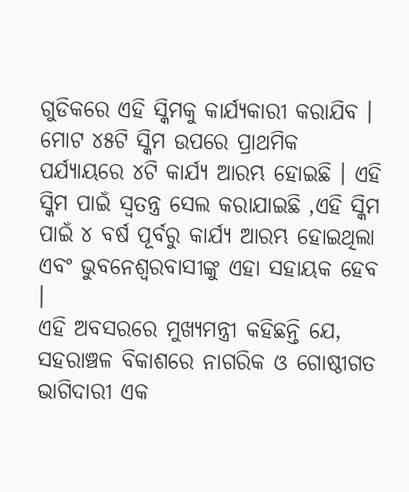ଗୁଡିକରେ ଏହି ସ୍କିମକୁ କାର୍ଯ୍ୟକାରୀ କରାଯିବ ।
ମୋଟ ୪୫ଟି ସ୍କିମ ଉପରେ ପ୍ରାଥମିକ ପର୍ଯ୍ୟାୟରେ ୪ଟି କାର୍ଯ୍ୟ ଆରମ୍ଭ ହୋଇଛି । ଏହି ସ୍କିମ ପାଇଁ ସ୍ୱତନ୍ତ୍ର ସେଲ କରାଯାଇଛି ,ଏହି ସ୍କିମ ପାଇଁ ୪ ବର୍ଷ ପୂର୍ବରୁ କାର୍ଯ୍ୟ ଆରମ୍ଭ ହୋଇଥିଲା ଏବଂ ଭୁବନେଶ୍ୱରବାସୀଙ୍କୁ ଏହା ସହାୟକ ହେବ ।
ଏହି ଅବସରରେ ମୁଖ୍ୟମନ୍ତ୍ରୀ କହିଛନ୍ତି ଯେ, ସହରାଞ୍ଚଳ ବିକାଶରେ ନାଗରିକ ଓ ଗୋଷ୍ଠୀଗତ ଭାଗିଦାରୀ ଏକ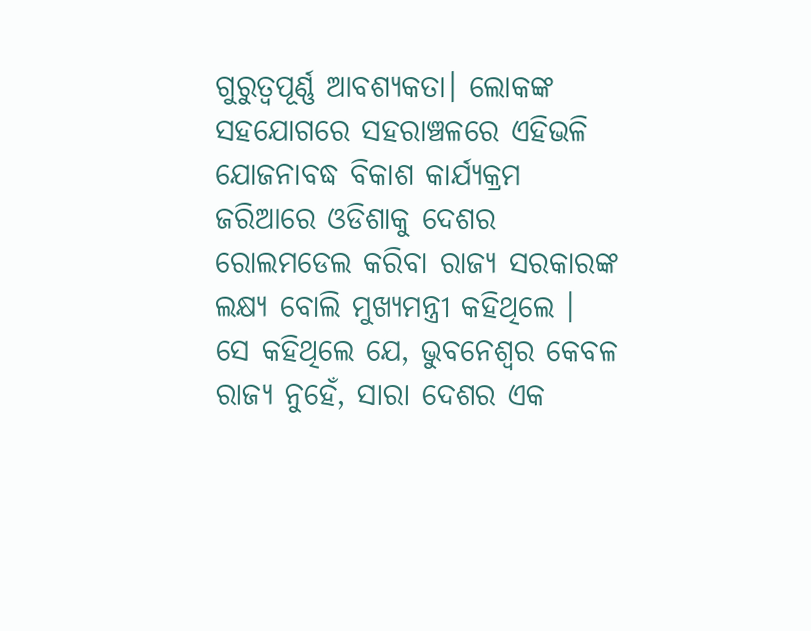ଗୁରୁତ୍ବପୂର୍ଣ୍ଣ ଆବଶ୍ୟକତା। ଲୋକଙ୍କ ସହଯୋଗରେ ସହରାଞ୍ଚଳରେ ଏହିଭଳି ଯୋଜନାବଦ୍ଧ ବିକାଶ କାର୍ଯ୍ୟକ୍ରମ ଜରିଆରେ ଓଡିଶାକୁ ଦେଶର ରୋଲମଡେଲ କରିବା ରାଜ୍ୟ ସରକାରଙ୍କ ଲକ୍ଷ୍ୟ ବୋଲି ମୁଖ୍ୟମନ୍ତ୍ରୀ କହିଥିଲେ ।
ସେ କହିଥିଲେ ଯେ, ଭୁବନେଶ୍ବର କେବଳ ରାଜ୍ୟ ନୁହେଁ, ସାରା ଦେଶର ଏକ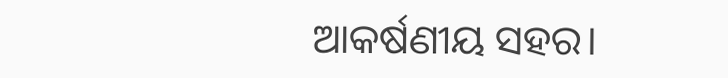ଆକର୍ଷଣୀୟ ସହର।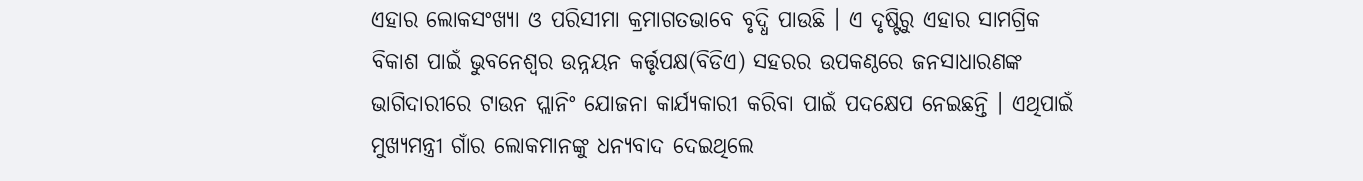ଏହାର ଲୋକସଂଖ୍ୟା ଓ ପରିସୀମା କ୍ରମାଗତଭାବେ ବୃଦ୍ଧି ପାଉଛି । ଏ ଦୃଷ୍ଟିରୁ ଏହାର ସାମଗ୍ରିକ ବିକାଶ ପାଇଁ ଭୁବନେଶ୍ବର ଉନ୍ନୟନ କର୍ତ୍ତୃପକ୍ଷ(ବିଡିଏ) ସହରର ଉପକଣ୍ଠରେ ଜନସାଧାରଣଙ୍କ ଭାଗିଦାରୀରେ ଟାଉନ ପ୍ଲାନିଂ ଯୋଜନା କାର୍ଯ୍ୟକାରୀ କରିବା ପାଇଁ ପଦକ୍ଷେପ ନେଇଛନ୍ତି । ଏଥିପାଇଁ ମୁଖ୍ୟମନ୍ତ୍ରୀ ଗାଁର ଲୋକମାନଙ୍କୁ ଧନ୍ୟବାଦ ଦେଇଥିଲେ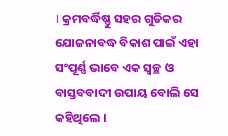। କ୍ରମବର୍ଦ୍ଧିଷ୍ଣୁ ସହର ଗୁଡିକର ଯୋଜନାବଦ୍ଧ ବିକାଶ ପାଇଁ ଏହା ସଂପୂର୍ଣ୍ଣ ଭାବେ ଏକ ସ୍ବଚ୍ଛ ଓ ବାସ୍ତବବାଦୀ ଉପାୟ ବୋଲି ସେ କହିଥିଲେ ।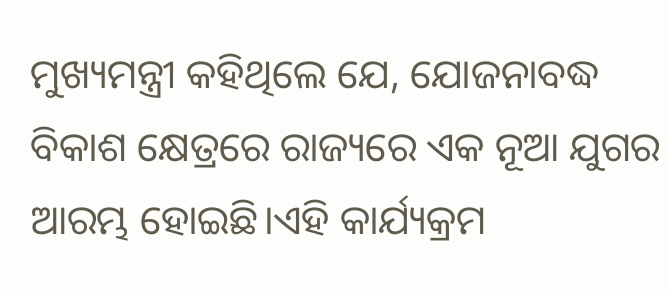ମୁଖ୍ୟମନ୍ତ୍ରୀ କହିଥିଲେ ଯେ, ଯୋଜନାବଦ୍ଧ ବିକାଶ କ୍ଷେତ୍ରରେ ରାଜ୍ୟରେ ଏକ ନୂଆ ଯୁଗର ଆରମ୍ଭ ହୋଇଛି।ଏହି କାର୍ଯ୍ୟକ୍ରମ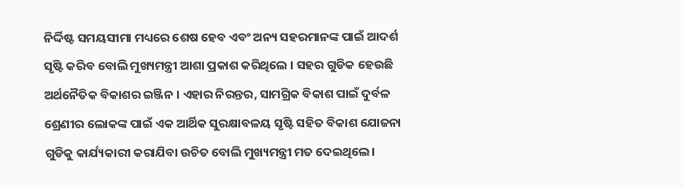ନିର୍ଦ୍ଦିଷ୍ଟ ସମୟସୀମା ମଧ୍ୟରେ ଶେଷ ହେବ ଏବଂ ଅନ୍ୟ ସହରମାନଙ୍କ ପାଇଁ ଆଦର୍ଶ ସୃଷ୍ଟି କରିବ ବୋଲି ମୁଖ୍ୟମନ୍ତ୍ରୀ ଆଶା ପ୍ରକାଶ କରିଥିଲେ । ସହର ଗୁଡିକ ହେଉଛି ଅର୍ଥନୈତିକ ବିକାଶର ଇଞ୍ଜିନ । ଏହାର ନିରନ୍ତର, ସାମଗ୍ରିକ ବିକାଶ ପାଇଁ ଦୁର୍ବଳ ଶ୍ରେଣୀର ଲୋକଙ୍କ ପାଇଁ ଏକ ଆର୍ଥିକ ସୁରକ୍ଷାବଳୟ ସୃଷ୍ଟି ସହିତ ବିକାଶ ଯୋଜନା ଗୁଡିକୁ କାର୍ଯ୍ୟକାରୀ କରାଯିବା ଉଚିତ ବୋଲି ମୁଖ୍ୟମନ୍ତ୍ରୀ ମତ ଦେଇଥିଲେ।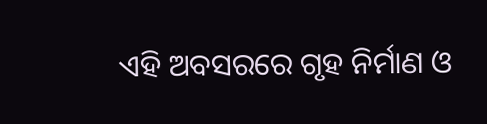ଏହି ଅବସରରେ ଗୃହ ନିର୍ମାଣ ଓ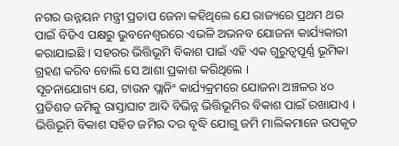ନଗର ଉନ୍ନୟନ ମନ୍ତ୍ରୀ ପ୍ରତାପ ଜେନା କହିଥିଲେ ଯେ ରାଜ୍ୟରେ ପ୍ରଥମ ଥର ପାଇଁ ବିଡିଏ ପକ୍ଷରୁ ଭୁବନେଶ୍ବରରେ ଏଭଳି ଅଭନବ ଯୋଜନା କାର୍ଯ୍ୟକାରୀ କରାଯାଇଛି । ସହରର ଭିତ୍ତିଭୂମି ବିକାଶ ପାଇଁ ଏହି ଏକ ଗୁରୁତ୍ବପୂର୍ଣ୍ଣ ଭୂମିକା ଗ୍ରହଣ କରିବ ବୋଲି ସେ ଆଶା ପ୍ରକାଶ କରିଥିଲେ ।
ସୂଚନାଯୋଗ୍ୟ ଯେ, ଟାଉନ ପ୍ଲାନିଂ କାର୍ଯ୍ୟକ୍ରମରେ ଯୋଜନା ଅଞ୍ଚଳର ୪୦ ପ୍ରତିଶତ ଜମିକୁ ରାସ୍ତାଘାଟ ଆଦି ବିଭିନ୍ନ ଭିତ୍ତିଭୂମିର ବିକାଶ ପାଇଁ ରଖାଯାଏ । ଭିତ୍ତିଭୂମି ବିକାଶ ସହିତ ଜମିର ଦର ବୃଦ୍ଧି ଯୋଗୁ ଜମି ମାଲିକମାନେ ଉପକୃତ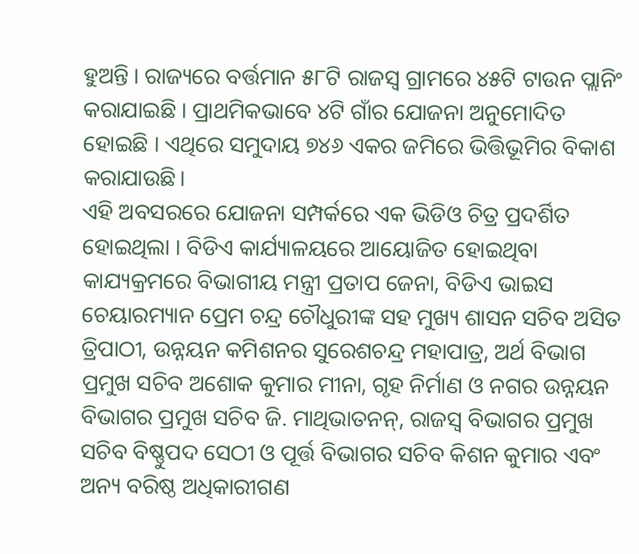ହୁଅନ୍ତି । ରାଜ୍ୟରେ ବର୍ତ୍ତମାନ ୫୮ଟି ରାଜସ୍ବ ଗ୍ରାମରେ ୪୫ଟି ଟାଉନ ପ୍ଲାନିଂ କରାଯାଇଛି । ପ୍ରାଥମିକଭାବେ ୪ଟି ଗାଁର ଯୋଜନା ଅନୁମୋଦିତ ହୋଇଛି । ଏଥିରେ ସମୁଦାୟ ୭୪୬ ଏକର ଜମିରେ ଭିତ୍ତିଭୂମିର ବିକାଶ କରାଯାଉଛି।
ଏହି ଅବସରରେ ଯୋଜନା ସମ୍ପର୍କରେ ଏକ ଭିଡିଓ ଚିତ୍ର ପ୍ରଦର୍ଶିତ ହୋଇଥିଲା । ବିଡିଏ କାର୍ଯ୍ୟାଳୟରେ ଆୟୋଜିତ ହୋଇଥିବା କାଯ୍ୟକ୍ରମରେ ବିଭାଗୀୟ ମନ୍ତ୍ରୀ ପ୍ରତାପ ଜେନା, ବିଡିଏ ଭାଇସ ଚେୟାରମ୍ୟାନ ପ୍ରେମ ଚନ୍ଦ୍ର ଚୌଧୁରୀଙ୍କ ସହ ମୁଖ୍ୟ ଶାସନ ସଚିବ ଅସିତ ତ୍ରିପାଠୀ, ଉନ୍ନୟନ କମିଶନର ସୁରେଶଚନ୍ଦ୍ର ମହାପାତ୍ର, ଅର୍ଥ ବିଭାଗ ପ୍ରମୁଖ ସଚିବ ଅଶୋକ କୁମାର ମୀନା, ଗୃହ ନିର୍ମାଣ ଓ ନଗର ଉନ୍ନୟନ ବିଭାଗର ପ୍ରମୁଖ ସଚିବ ଜି. ମାଥିଭାତନନ୍, ରାଜସ୍ବ ବିଭାଗର ପ୍ରମୁଖ ସଚିବ ବିଷ୍ଣୁପଦ ସେଠୀ ଓ ପୂର୍ତ୍ତ ବିଭାଗର ସଚିବ କିଶନ କୁମାର ଏବଂ ଅନ୍ୟ ବରିଷ୍ଠ ଅଧିକାରୀଗଣ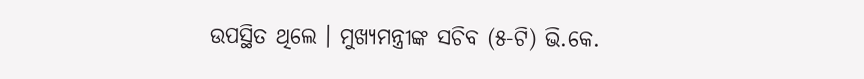ଉପସ୍ଥିତ ଥିଲେ । ମୁଖ୍ୟମନ୍ତ୍ରୀଙ୍କ ସଚିବ (୫-ଟି) ଭି.କେ.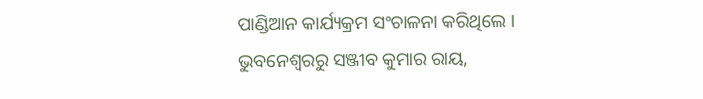ପାଣ୍ଡିଆନ କାର୍ଯ୍ୟକ୍ରମ ସଂଚାଳନା କରିଥିଲେ ।
ଭୁବନେଶ୍ବରରୁ ସଞ୍ଜୀବ କୁମାର ରାୟ,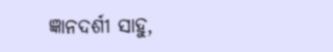ଜ୍ଞାନଦର୍ଶୀ ସାହୁ,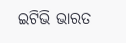ଇଟିଭି ଭାରତ